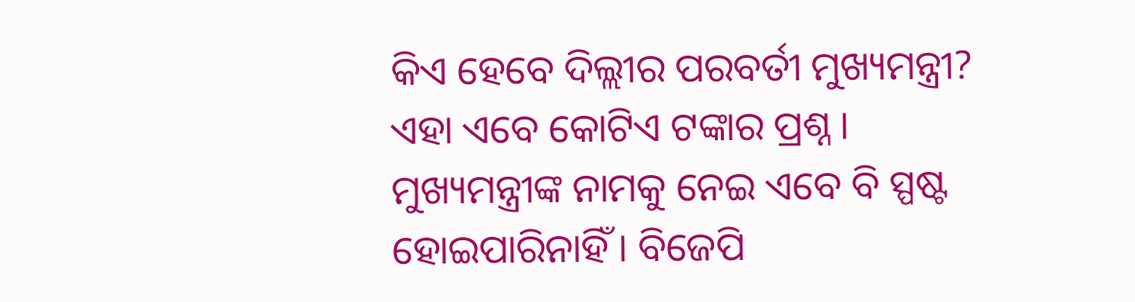କିଏ ହେବେ ଦିଲ୍ଲୀର ପରବର୍ତୀ ମୁଖ୍ୟମନ୍ତ୍ରୀ? ଏହା ଏବେ କୋଟିଏ ଟଙ୍କାର ପ୍ରଶ୍ନ । ମୁଖ୍ୟମନ୍ତ୍ରୀଙ୍କ ନାମକୁ ନେଇ ଏବେ ବି ସ୍ପଷ୍ଟ ହୋଇପାରିନାହିଁ । ବିଜେପି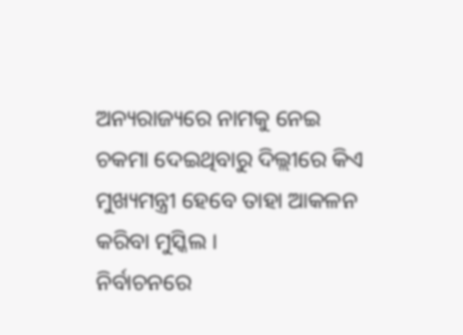ଅନ୍ୟରାଜ୍ୟରେ ନାମକୁ ନେଇ ଚକମା ଦେଇଥିବାରୁ ଦିଲ୍ଲୀରେ କିଏ ମୁଖ୍ୟମନ୍ତ୍ରୀ ହେବେ ତାହା ଆକଳନ କରିବା ମୁସ୍କିଲ ।
ନିର୍ବାଚନରେ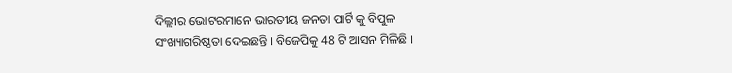ଦିଲ୍ଲୀର ଭୋଟରମାନେ ଭାରତୀୟ ଜନତା ପାର୍ଟି କୁ ବିପୁଳ ସଂଖ୍ୟାଗରିଷ୍ଠତା ଦେଇଛନ୍ତି । ବିଜେପିକୁ 48 ଟି ଆସନ ମିଳିଛି ।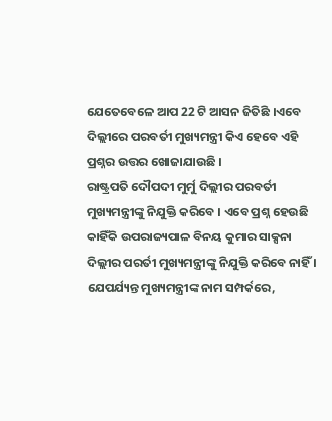ଯେତେବେଳେ ଆପ 22 ଟି ଆସନ ଜିତିଛି ।ଏବେ ଦିଲ୍ଲୀରେ ପରବର୍ତୀ ମୁଖ୍ୟମନ୍ତ୍ରୀ କିଏ ହେବେ ଏହି ପ୍ରଶ୍ନର ଉତ୍ତର ଖୋଜାଯାଉଛି ।
ରାଷ୍ଟ୍ରପତି ଦୌପଦୀ ମୁର୍ମୁ ଦିଲ୍ଲୀର ପରବର୍ତୀ ମୁଖ୍ୟମନ୍ତ୍ରୀଙ୍କୁ ନିଯୁକ୍ତି କରିବେ । ଏବେ ପ୍ରଶ୍ନ ହେଉଛି କାହିଁକି ଉପରାଜ୍ୟପାଳ ବିନୟ କୁମାର ସାକ୍ସନା ଦିଲ୍ଲୀର ପରର୍ତୀ ମୁଖ୍ୟମନ୍ତ୍ରୀଙ୍କୁ ନିଯୁକ୍ତି କରିବେ ନାହିଁ ।
ଯେପର୍ଯ୍ୟନ୍ତ ମୁଖ୍ୟମନ୍ତ୍ରୀଙ୍କ ନାମ ସମ୍ପର୍କରେ,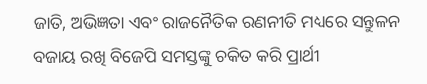ଜାତି, ଅଭିଜ୍ଞତା ଏବଂ ରାଜନୈତିକ ରଣନୀତି ମଧ୍ୟରେ ସନ୍ତୁଳନ ବଜାୟ ରଖି ବିଜେପି ସମସ୍ତଙ୍କୁ ଚକିତ କରି ପ୍ରାର୍ଥୀ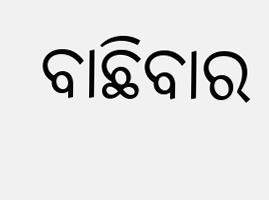ବାଛିବାର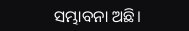ସମ୍ଭାବନା ଅଛି।